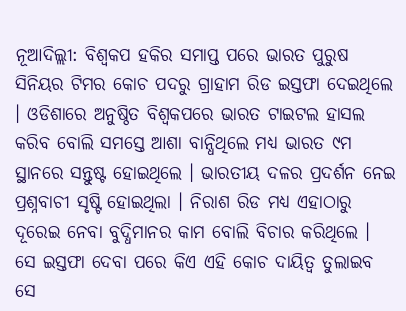ନୂଆଦିଲ୍ଲୀ: ବିଶ୍ୱକପ ହକିର ସମାପ୍ତ ପରେ ଭାରତ ପୁରୁଷ ସିନିୟର ଟିମର କୋଚ ପଦରୁ ଗ୍ରାହାମ ରିଡ ଇସ୍ତଫା ଦେଇଥିଲେ । ଓଡିଶାରେ ଅନୁଷ୍ଠିତ ବିଶ୍ୱକପରେ ଭାରତ ଟାଇଟଲ ହାସଲ କରିବ ବୋଲି ସମସ୍ତେ ଆଶା ବାନ୍ଧିଥିଲେ ମଧ୍ୟ ଭାରତ ୯ମ ସ୍ଥାନରେ ସନ୍ତୁଷ୍ଟ ହୋଇଥିଲେ । ଭାରତୀୟ ଦଳର ପ୍ରଦର୍ଶନ ନେଇ ପ୍ରଶ୍ନବାଚୀ ସୃଷ୍ଟି ହୋଇଥିଲା । ନିରାଶ ରିଡ ମଧ୍ୟ ଏହାଠାରୁ ଦୂରେଇ ନେବା ବୁଦ୍ଧିମାନର କାମ ବୋଲି ବିଚାର କରିଥିଲେ । ସେ ଇସ୍ତଫା ଦେବା ପରେ କିଏ ଏହି କୋଚ ଦାୟିତ୍ୱ ତୁଲାଇବ ସେ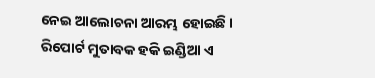ନେଇ ଆଲୋଚନା ଆରମ୍ଭ ହୋଇଛି । ରିପୋର୍ଟ ମୁତାବକ ହକି ଇଣ୍ଡିଆ ଏ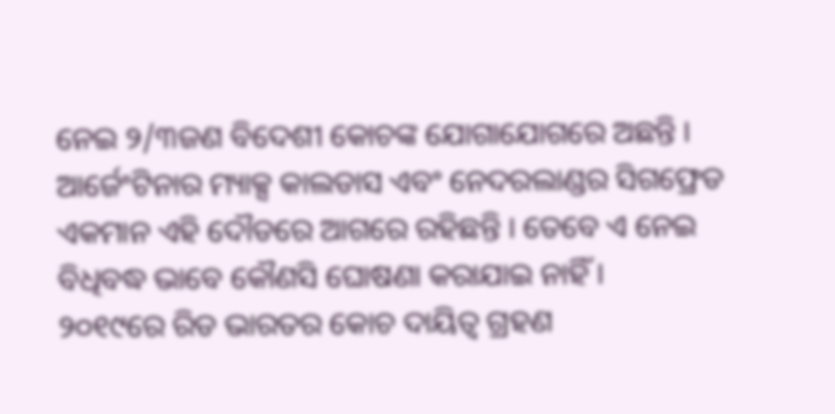ନେଇ ୨/୩ଜଣ ବିଦେଶୀ କୋଚଙ୍କ ଯୋଗାଯୋଗରେ ଅଛନ୍ତି । ଆର୍ଜେଂଟିନାର ମ୍ୟାକ୍ସ କାଲଡାସ ଏବଂ ନେଦରଲାଣ୍ଡର ସିଗଫ୍ରେଡ ଏକମାନ ଏହି ଦୌଡରେ ଆଗରେ ରହିଛନ୍ତି । ତେବେ ଏ ନେଇ ବିଧିବଦ୍ଧ ଭାବେ କୌଣସି ଘୋଷଣା କରାଯାଇ ନାହିଁ ।
୨୦୧୯ରେ ରିଡ ଭାରତର କୋଚ ଦାୟିତ୍ୱ ଗ୍ରହଣ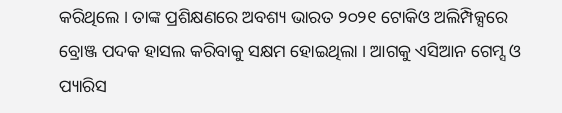କରିଥିଲେ । ତାଙ୍କ ପ୍ରଶିକ୍ଷଣରେ ଅବଶ୍ୟ ଭାରତ ୨୦୨୧ ଟୋକିଓ ଅଲିମ୍ପିକ୍ସରେ ବ୍ରୋଞ୍ଜ ପଦକ ହାସଲ କରିବାକୁ ସକ୍ଷମ ହୋଇଥିଲା । ଆଗକୁ ଏସିଆନ ଗେମ୍ସ ଓ ପ୍ୟାରିସ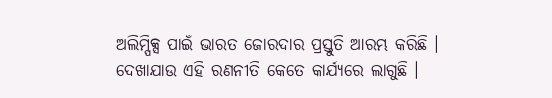ଅଲିମ୍ପିକ୍ସ ପାଇଁ ଭାରତ ଜୋରଦାର ପ୍ରସ୍ତୁତି ଆରମ୍ଭ କରିଛି । ଦେଖାଯାଉ ଏହି ରଣନୀତି କେତେ କାର୍ଯ୍ୟରେ ଲାଗୁଛି ।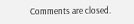Comments are closed.